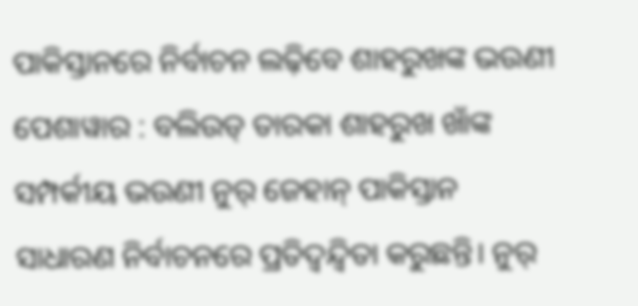ପାକିସ୍ତାନରେ ନିର୍ବାଚନ ଲଢ଼ିବେ ଶାହରୁଖଙ୍କ ଭଉଣୀ
ପେଶାୱାର : ବଲିଉଡ୍ ତାରକା ଶାହରୁଖ ଖାଁଙ୍କ ସମ୍ପର୍କୀୟ ଭଉଣୀ ନୁର୍ ଜେହାନ୍ ପାକିସ୍ତାନ ସାଧାରଣ ନିର୍ବାଚନରେ ପ୍ରତିଦ୍ୱନ୍ଦ୍ୱିତା କରୁଛନ୍ତି। ନୁର୍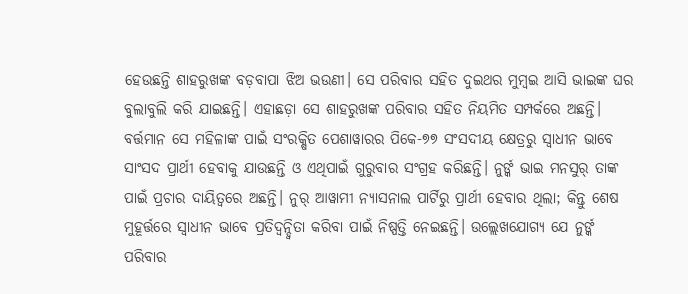ହେଉଛନ୍ତି ଶାହରୁଖଙ୍କ ବଡ଼ବାପା ଝିଅ ଭଉଣୀ। ସେ ପରିବାର ସହିତ ଦୁଇଥର ମୁମ୍ବଇ ଆସି ଭାଇଙ୍କ ଘର ବୁଲାବୁଲି କରି ଯାଇଛନ୍ତି। ଏହାଛଡ଼ା ସେ ଶାହରୁଖଙ୍କ ପରିବାର ସହିତ ନିୟମିତ ସମ୍ପର୍କରେ ଅଛନ୍ତି। ବର୍ତ୍ତମାନ ସେ ମହିଳାଙ୍କ ପାଇଁ ସଂରକ୍ଷିତ ପେଶାୱାରର ପିକେ-୭୭ ସଂସଦୀୟ କ୍ଷେତ୍ରରୁ ସ୍ୱାଧୀନ ଭାବେ ସାଂସଦ ପ୍ରାର୍ଥୀ ହେବାକୁ ଯାଉଛନ୍ତି ଓ ଏଥିପାଇଁ ଗୁରୁବାର ସଂଗ୍ରହ କରିଛନ୍ତି। ନୁର୍ଙ୍କ ଭାଇ ମନସୁର୍ ତାଙ୍କ ପାଇଁ ପ୍ରଚାର ଦାୟିତ୍ୱରେ ଅଛନ୍ତି। ନୁର୍ ଆୱାମୀ ନ୍ୟାସନାଲ ପାର୍ଟିରୁ ପ୍ରାର୍ଥୀ ହେବାର ଥିଲା; କିନ୍ତୁ ଶେଷ ମୁହୂର୍ତ୍ତରେ ସ୍ୱାଧୀନ ଭାବେ ପ୍ରତିଦ୍ୱନ୍ଦ୍ୱିତା କରିବା ପାଇଁ ନିଷ୍ପତ୍ତି ନେଇଛନ୍ତି। ଉଲ୍ଲେଖଯୋଗ୍ୟ ଯେ ନୁର୍ଙ୍କ ପରିବାର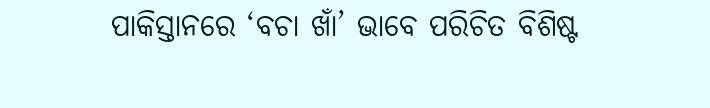ପାକିସ୍ତାନରେ ‘ବଚା ଖାଁ’ ଭାବେ ପରିଚିତ ବିଶିଷ୍ଟ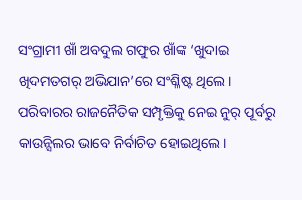ସଂଗ୍ରାମୀ ଖାଁ ଅବଦୁଲ ଗଫୁର ଖାଁଙ୍କ ‘ଖୁଦାଇ ଖିଦମତଗର୍ ଅଭିଯାନ’ରେ ସଂଶ୍ଳିଷ୍ଟ ଥିଲେ। ପରିବାରର ରାଜନୈତିକ ସମ୍ପୃକ୍ତିକୁ ନେଇ ନୁର୍ ପୂର୍ବରୁ କାଉନ୍ସିଲର ଭାବେ ନିର୍ବାଚିତ ହୋଇଥିଲେ।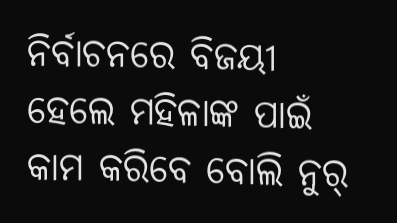ନିର୍ବାଚନରେ ବିଜୟୀ ହେଲେ ମହିଳାଙ୍କ ପାଇଁ କାମ କରିବେ ବୋଲି ନୁର୍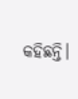କହିଛନ୍ତି।